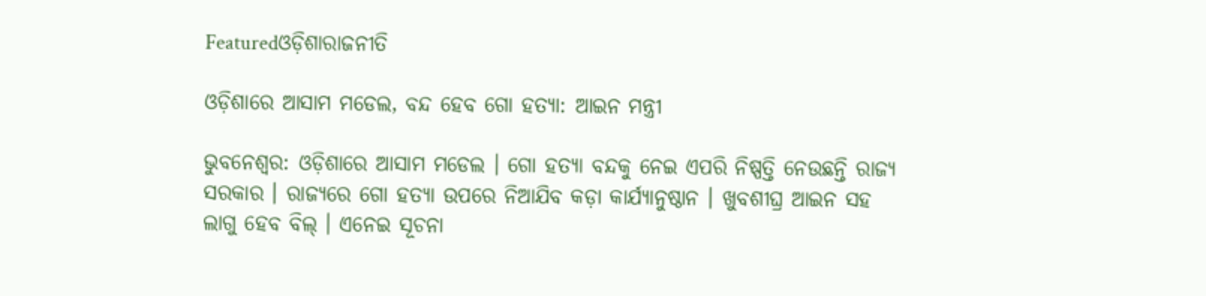Featuredଓଡ଼ିଶାରାଜନୀତି

ଓଡ଼ିଶାରେ ଆସାମ ମଡେଲ, ବନ୍ଦ ହେବ ଗୋ ହତ୍ୟା: ଆଇନ ମନ୍ତ୍ରୀ

ଭୁବନେଶ୍ୱର: ଓଡ଼ିଶାରେ ଆସାମ ମଡେଲ । ଗୋ ହତ୍ୟା ବନ୍ଦକୁ ନେଇ ଏପରି ନିଷ୍ପତ୍ତି ନେଉଛନ୍ତି ରାଜ୍ୟ ସରକାର । ରାଜ୍ୟରେ ଗୋ ହତ୍ୟା ଉପରେ ନିଆଯିବ କଡ଼ା କାର୍ଯ୍ୟାନୁଷ୍ଠାନ । ଖୁବଶୀଘ୍ର ଆଇନ ସହ ଲାଗୁ ହେବ ବିଲ୍ । ଏନେଇ ସୂଚନା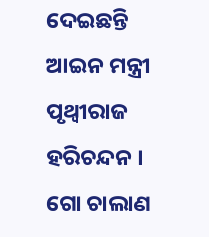ଦେଇଛନ୍ତି ଆଇନ ମନ୍ତ୍ରୀ ପୃଥ୍ୱୀରାଜ ହରିଚନ୍ଦନ । ଗୋ ଚାଲାଣ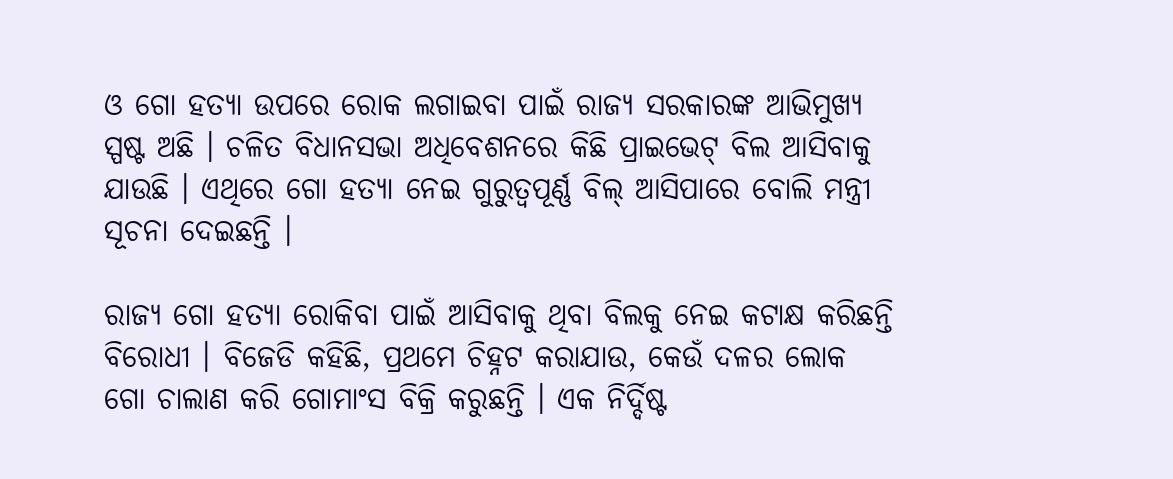ଓ ଗୋ ହତ୍ୟା ଉପରେ ରୋକ ଲଗାଇବା ପାଇଁ ରାଜ୍ୟ ସରକାରଙ୍କ ଆଭିମୁଖ୍ୟ ସ୍ପଷ୍ଟ ଅଛି । ଚଳିତ ବିଧାନସଭା ଅଧିବେଶନରେ କିଛି ପ୍ରାଇଭେଟ୍ ବିଲ ଆସିବାକୁ ଯାଉଛି । ଏଥିରେ ଗୋ ହତ୍ୟା ନେଇ ଗୁରୁତ୍ବପୂର୍ଣ୍ଣ ବିଲ୍ ଆସିପାରେ ବୋଲି ମନ୍ତ୍ରୀ ସୂଚନା ଦେଇଛନ୍ତି ।

ରାଜ୍ୟ ଗୋ ହତ୍ୟା ରୋକିବା ପାଇଁ ଆସିବାକୁ ଥିବା ବିଲକୁ ନେଇ କଟାକ୍ଷ କରିଛନ୍ତି ବିରୋଧୀ । ବିଜେଡି କହିଛି, ପ୍ରଥମେ ଚିହ୍ନଟ କରାଯାଉ, କେଉଁ ଦଳର ଲୋକ ଗୋ ଚାଲାଣ କରି ଗୋମାଂସ ବିକ୍ରି କରୁଛନ୍ତି । ଏକ ନିର୍ଦ୍ଦିଷ୍ଟ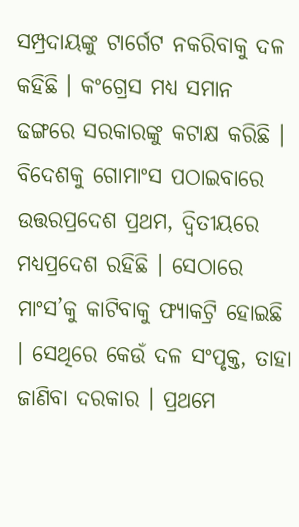ସମ୍ପ୍ରଦାୟଙ୍କୁ ଟାର୍ଗେଟ ନକରିବାକୁ ଦଳ କହିଛି । କଂଗ୍ରେସ ମଧ୍ୟ ସମାନ ଢଙ୍ଗରେ ସରକାରଙ୍କୁ କଟାକ୍ଷ କରିଛି । ବିଦେଶକୁ ଗୋମାଂସ ପଠାଇବାରେ ଉତ୍ତରପ୍ରଦେଶ ପ୍ରଥମ, ଦ୍ବିତୀୟରେ ମଧ୍ୟପ୍ରଦେଶ ରହିଛି । ସେଠାରେ ମାଂସ’କୁ କାଟିବାକୁ ଫ୍ୟାକଟ୍ରି ହୋଇଛି । ସେଥିରେ କେଉଁ ଦଳ ସଂପୃକ୍ତ, ତାହା ଜାଣିବା ଦରକାର । ପ୍ରଥମେ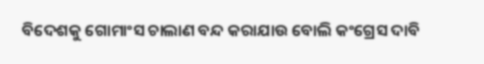ବିଦେଶକୁ ଗୋମାଂସ ଚାଲାଣ ବନ୍ଦ କରାଯାଉ ବୋଲି କଂଗ୍ରେସ ଦାବି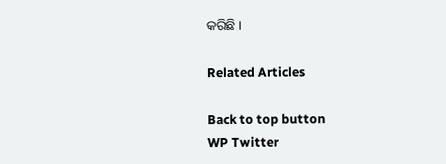କରିଛି ।

Related Articles

Back to top button
WP Twitter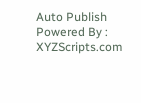Auto Publish Powered By : XYZScripts.com